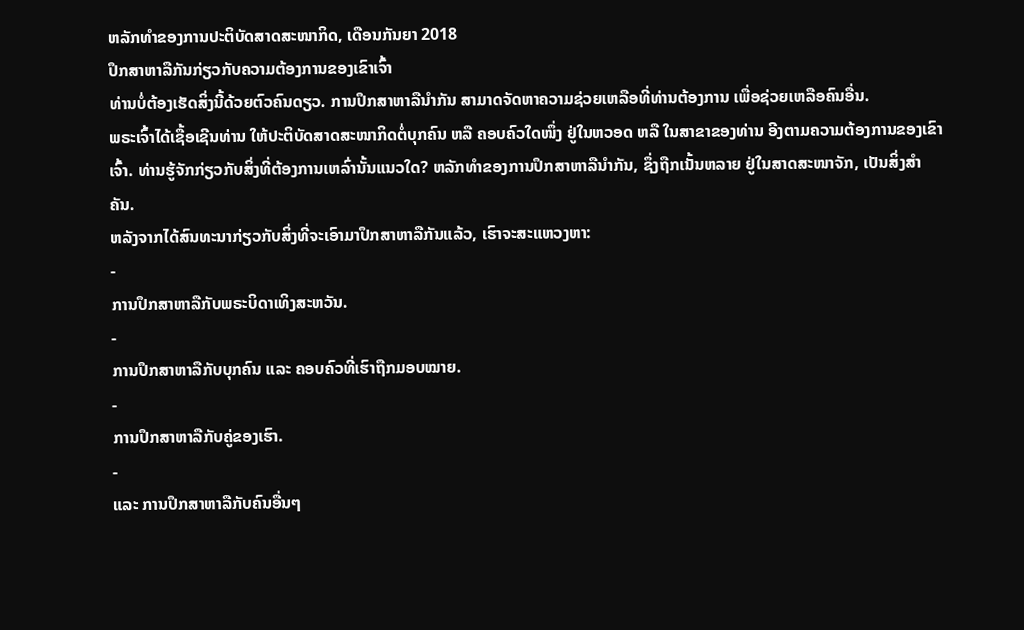ຫລັກທຳຂອງການປະຕິບັດສາດສະໜາກິດ, ເດືອນກັນຍາ 2018
ປຶກສາຫາລືກັນກ່ຽວກັບຄວາມຕ້ອງການຂອງເຂົາເຈົ້າ
ທ່ານບໍ່ຕ້ອງເຮັດສິ່ງນີ້ດ້ວຍຕົວຄົນດຽວ. ການປຶກສາຫາລືນຳກັນ ສາມາດຈັດຫາຄວາມຊ່ວຍເຫລືອທີ່ທ່ານຕ້ອງການ ເພື່ອຊ່ວຍເຫລືອຄົນອື່ນ.
ພຣະເຈົ້າໄດ້ເຊື້ອເຊີນທ່ານ ໃຫ້ປະຕິບັດສາດສະໜາກິດຕໍ່ບຸກຄົນ ຫລື ຄອບຄົວໃດໜຶ່ງ ຢູ່ໃນຫວອດ ຫລື ໃນສາຂາຂອງທ່ານ ອີງຕາມຄວາມຕ້ອງການຂອງເຂົາເຈົ້າ. ທ່ານຮູ້ຈັກກ່ຽວກັບສິ່ງທີ່ຕ້ອງການເຫລົ່ານັ້ນແນວໃດ? ຫລັກທຳຂອງການປຶກສາຫາລືນຳກັນ, ຊຶ່ງຖືກເນັ້ນຫລາຍ ຢູ່ໃນສາດສະໜາຈັກ, ເປັນສິ່ງສຳຄັນ.
ຫລັງຈາກໄດ້ສົນທະນາກ່ຽວກັບສິ່ງທີ່ຈະເອົາມາປຶກສາຫາລືກັນແລ້ວ, ເຮົາຈະສະແຫວງຫາ:
-
ການປຶກສາຫາລືກັບພຣະບິດາເທິງສະຫວັນ.
-
ການປຶກສາຫາລືກັບບຸກຄົນ ແລະ ຄອບຄົວທີ່ເຮົາຖືກມອບໝາຍ.
-
ການປຶກສາຫາລືກັບຄູ່ຂອງເຮົາ.
-
ແລະ ການປຶກສາຫາລືກັບຄົນອື່ນໆ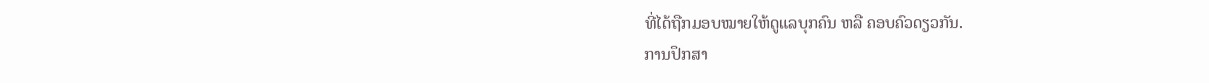ທີ່ໄດ້ຖືກມອບໝາຍໃຫ້ດູແລບຸກຄົນ ຫລື ຄອບຄົວດຽວກັນ.
ການປຶກສາ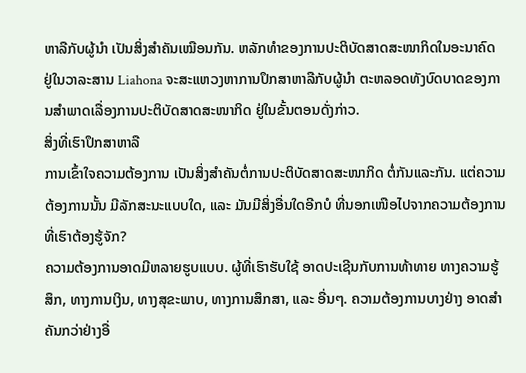ຫາລືກັບຜູ້ນຳ ເປັນສິ່ງສຳຄັນເໝືອນກັນ. ຫລັກທຳຂອງການປະຕິບັດສາດສະໜາກິດໃນອະນາຄົດ ຢູ່ໃນວາລະສານ Liahona ຈະສະແຫວງຫາການປຶກສາຫາລືກັບຜູ້ນຳ ຕະຫລອດທັງບົດບາດຂອງການສຳພາດເລື່ອງການປະຕິບັດສາດສະໜາກິດ ຢູ່ໃນຂັ້ນຕອນດັ່ງກ່າວ.
ສິ່ງທີ່ເຮົາປຶກສາຫາລື
ການເຂົ້າໃຈຄວາມຕ້ອງການ ເປັນສິ່ງສຳຄັນຕໍ່ການປະຕິບັດສາດສະໜາກິດ ຕໍ່ກັນແລະກັນ. ແຕ່ຄວາມຕ້ອງການນັ້ນ ມີລັກສະນະແບບໃດ, ແລະ ມັນມີສິ່ງອື່ນໃດອີກບໍ ທີ່ນອກເໜືອໄປຈາກຄວາມຕ້ອງການ ທີ່ເຮົາຕ້ອງຮູ້ຈັກ?
ຄວາມຕ້ອງການອາດມີຫລາຍຮູບແບບ. ຜູ້ທີ່ເຮົາຮັບໃຊ້ ອາດປະເຊີນກັບການທ້າທາຍ ທາງຄວາມຮູ້ສຶກ, ທາງການເງິນ, ທາງສຸຂະພາບ, ທາງການສຶກສາ, ແລະ ອື່ນໆ. ຄວາມຕ້ອງການບາງຢ່າງ ອາດສຳຄັນກວ່າຢ່າງອື່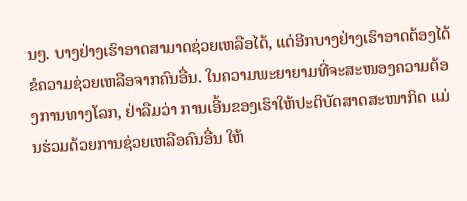ນໆ. ບາງຢ່າງເຮົາອາດສາມາດຊ່ວຍເຫລືອໄດ້, ແຕ່ອີກບາງຢ່າງເຮົາອາດຕ້ອງໄດ້ຂໍຄວາມຊ່ວຍເຫລືອຈາກຄົນອື່ນ. ໃນຄວາມພະຍາຍາມທີ່ຈະສະໜອງຄວາມຕ້ອງການທາງໂລກ, ຢ່າລືມວ່າ ການເອີ້ນຂອງເຮົາໃຫ້ປະຕິບັດສາດສະໜາກິດ ແມ່ນຮ່ວມດ້ວຍການຊ່ວຍເຫລືອຄົນອື່ນ ໃຫ້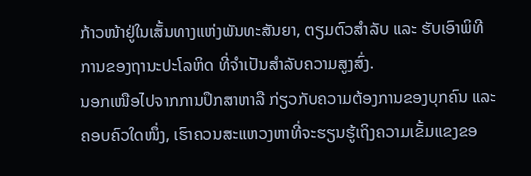ກ້າວໜ້າຢູ່ໃນເສັ້ນທາງແຫ່ງພັນທະສັນຍາ, ຕຽມຕົວສຳລັບ ແລະ ຮັບເອົາພິທີການຂອງຖານະປະໂລຫິດ ທີ່ຈຳເປັນສຳລັບຄວາມສູງສົ່ງ.
ນອກເໜືອໄປຈາກການປຶກສາຫາລື ກ່ຽວກັບຄວາມຕ້ອງການຂອງບຸກຄົນ ແລະ ຄອບຄົວໃດໜຶ່ງ, ເຮົາຄວນສະແຫວງຫາທີ່ຈະຮຽນຮູ້ເຖິງຄວາມເຂັ້ມແຂງຂອ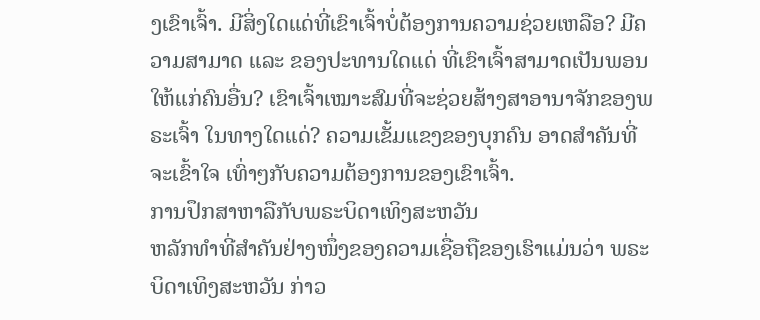ງເຂົາເຈົ້າ. ມີສິ່ງໃດແດ່ທີ່ເຂົາເຈົ້າບໍ່ຕ້ອງການຄວາມຊ່ວຍເຫລືອ? ມີຄວາມສາມາດ ແລະ ຂອງປະທານໃດແດ່ ທີ່ເຂົາເຈົ້າສາມາດເປັນພອນໃຫ້ແກ່ຄົນອື່ນ? ເຂົາເຈົ້າເໝາະສົມທີ່ຈະຊ່ວຍສ້າງສາອານາຈັກຂອງພຣະເຈົ້າ ໃນທາງໃດແດ່? ຄວາມເຂັ້ມແຂງຂອງບຸກຄົນ ອາດສຳຄັນທີ່ຈະເຂົ້າໃຈ ເທົ່າໆກັບຄວາມຕ້ອງການຂອງເຂົາເຈົ້າ.
ການປຶກສາຫາລືກັບພຣະບິດາເທິງສະຫວັນ
ຫລັກທຳທີ່ສຳຄັນຢ່າງໜຶ່ງຂອງຄວາມເຊື່ອຖືຂອງເຮົາແມ່ນວ່າ ພຣະບິດາເທິງສະຫວັນ ກ່າວ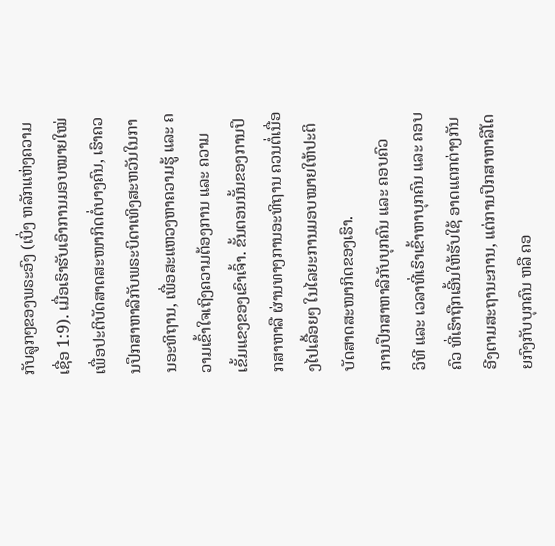ກັບລູກໆຂອງພຣະອົງ (ເບິ່ງ ຫລັກແຫ່ງຄວາມເຊື່ອ 1:9). ເມື່ອເຮົາຮັບເອົາການມອບໝາຍໃໝ່ ເພື່ອປະຕິບັດສາດສະໜາກິດຕໍ່ບາງຄົນ, ເຮົາຄວນປຶກສາຫາລືກັບພຣະບິດາເທິງສະຫວັນໃນການອະທິຖານ, ເພື່ອສະແຫວງຫາຄວາມຮູ້ ແລະ ຄວາມເຂົ້າໃຈເຖິງຄວາມຕ້ອງການ ແລະ ຄວາມເຂັ້ມແຂງຂອງເຂົາເຈົ້າ. ຂັ້ນຕອນນັ້ນຂອງການປຶກສາຫາລື ຜ່ານທາງການອະທິຖານ ຄວນຕໍ່ເນື່ອງໄປເລື້ອຍໆ ໃນໄລຍະການມອບໝາຍໃຫ້ປະຕິບັດສາດສະໜາກິດຂອງເຮົາ.
ການປຶກສາຫາລືກັບບຸກຄົນ ແລະ ຄອບຄົວ
ວິທີ ແລະ ເວລາທີ່ເຮົາເຂົ້າຫາບຸກຄົນ ແລະ ຄອບຄົວ ທີ່ເຮົາຖືກເອີ້ນໃຫ້ຮັບໃຊ້ ອາດແຕກຕ່າງກັນ ອີງຕາມສະຖານະການ, ແຕ່ການປຶກສາຫາລືໂດຍກົງກັບບຸກຄົນ ຫລື ຄອ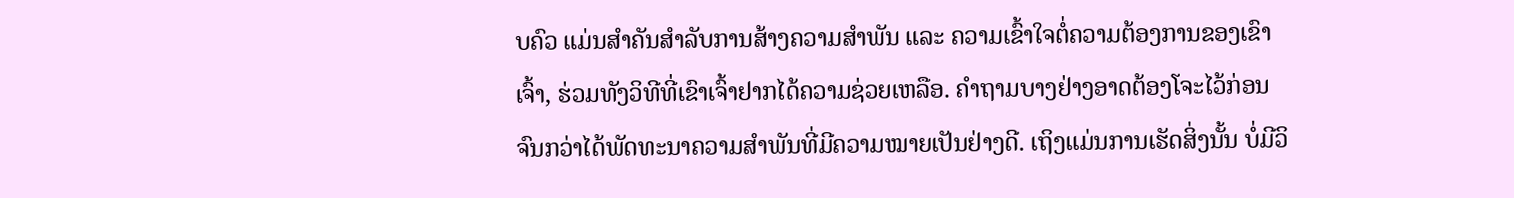ບຄົວ ແມ່ນສຳຄັນສຳລັບການສ້າງຄວາມສຳພັນ ແລະ ຄວາມເຂົ້າໃຈຕໍ່ຄວາມຕ້ອງການຂອງເຂົາເຈົ້າ, ຮ່ວມທັງວິທີທີ່ເຂົາເຈົ້າຢາກໄດ້ຄວາມຊ່ວຍເຫລືອ. ຄຳຖາມບາງຢ່າງອາດຕ້ອງໂຈະໄວ້ກ່ອນ ຈົນກວ່າໄດ້ພັດທະນາຄວາມສຳພັນທີ່ມີຄວາມໝາຍເປັນຢ່າງດີ. ເຖິງແມ່ນການເຮັດສິ່ງນັ້ນ ບໍ່ມີວິ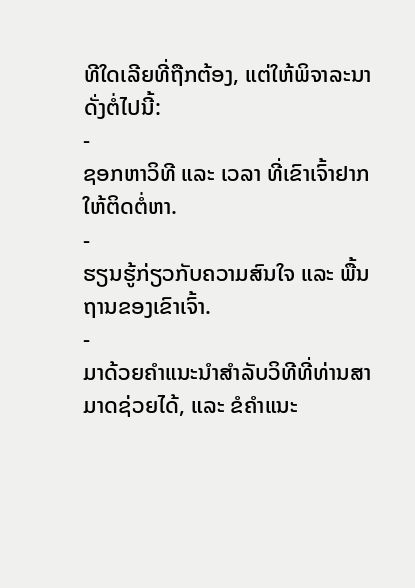ທີໃດເລີຍທີ່ຖືກຕ້ອງ, ແຕ່ໃຫ້ພິຈາລະນາດັ່ງຕໍ່ໄປນີ້:
-
ຊອກຫາວິທີ ແລະ ເວລາ ທີ່ເຂົາເຈົ້າຢາກໃຫ້ຕິດຕໍ່ຫາ.
-
ຮຽນຮູ້ກ່ຽວກັບຄວາມສົນໃຈ ແລະ ພື້ນຖານຂອງເຂົາເຈົ້າ.
-
ມາດ້ວຍຄຳແນະນຳສຳລັບວິທີທີ່ທ່ານສາມາດຊ່ວຍໄດ້, ແລະ ຂໍຄຳແນະ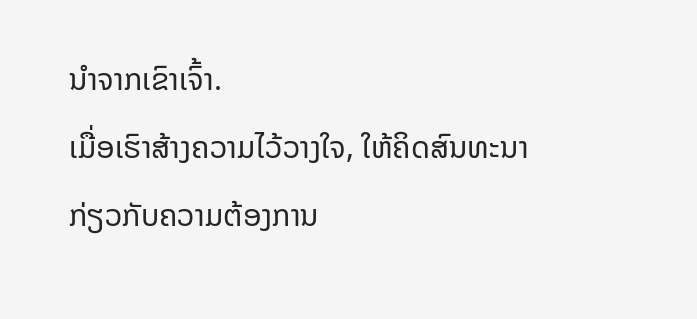ນຳຈາກເຂົາເຈົ້າ.
ເມື່ອເຮົາສ້າງຄວາມໄວ້ວາງໃຈ, ໃຫ້ຄິດສົນທະນາກ່ຽວກັບຄວາມຕ້ອງການ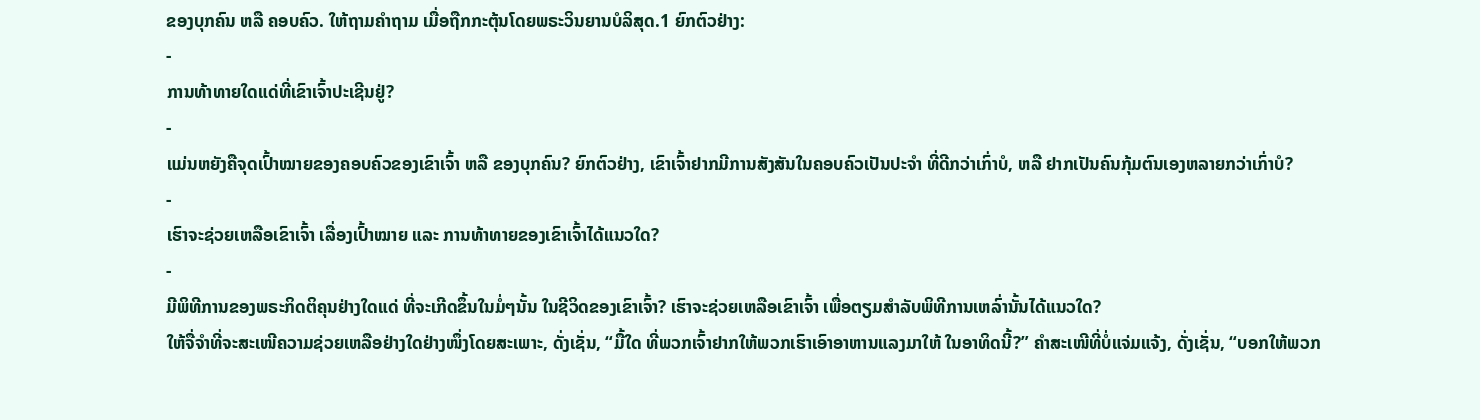ຂອງບຸກຄົນ ຫລື ຄອບຄົວ. ໃຫ້ຖາມຄຳຖາມ ເມື່ອຖືກກະຕຸ້ນໂດຍພຣະວິນຍານບໍລິສຸດ.1 ຍົກຕົວຢ່າງ:
-
ການທ້າທາຍໃດແດ່ທີ່ເຂົາເຈົ້າປະເຊີນຢູ່?
-
ແມ່ນຫຍັງຄືຈຸດເປົ້າໝາຍຂອງຄອບຄົວຂອງເຂົາເຈົ້າ ຫລື ຂອງບຸກຄົນ? ຍົກຕົວຢ່າງ, ເຂົາເຈົ້າຢາກມີການສັງສັນໃນຄອບຄົວເປັນປະຈຳ ທີ່ດີກວ່າເກົ່າບໍ, ຫລື ຢາກເປັນຄົນກຸ້ມຕົນເອງຫລາຍກວ່າເກົ່າບໍ?
-
ເຮົາຈະຊ່ວຍເຫລືອເຂົາເຈົ້າ ເລື່ອງເປົ້າໝາຍ ແລະ ການທ້າທາຍຂອງເຂົາເຈົ້າໄດ້ແນວໃດ?
-
ມີພິທີການຂອງພຣະກິດຕິຄຸນຢ່າງໃດແດ່ ທີ່ຈະເກີດຂຶ້ນໃນມໍ່ໆນັ້ນ ໃນຊີວິດຂອງເຂົາເຈົ້າ? ເຮົາຈະຊ່ວຍເຫລືອເຂົາເຈົ້າ ເພື່ອຕຽມສຳລັບພິທີການເຫລົ່ານັ້ນໄດ້ແນວໃດ?
ໃຫ້ຈື່ຈຳທີ່ຈະສະເໜີຄວາມຊ່ວຍເຫລືອຢ່າງໃດຢ່າງໜຶ່ງໂດຍສະເພາະ, ດັ່ງເຊັ່ນ, “ມື້ໃດ ທີ່ພວກເຈົ້າຢາກໃຫ້ພວກເຮົາເອົາອາຫານແລງມາໃຫ້ ໃນອາທິດນີ້?” ຄຳສະເໜີທີ່ບໍ່ແຈ່ມແຈ້ງ, ດັ່ງເຊັ່ນ, “ບອກໃຫ້ພວກ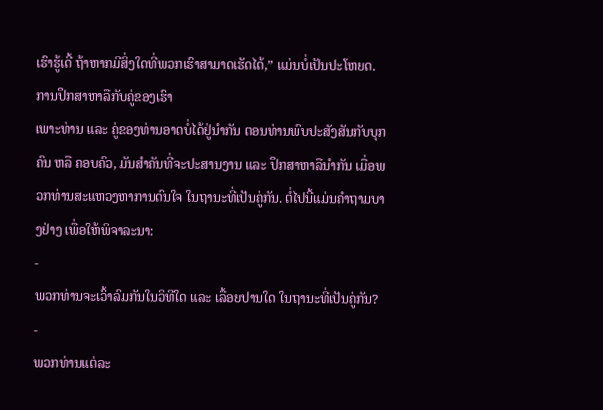ເຮົາຮູ້ເດີ້ ຖ້າຫາກມີສິ່ງໃດທີ່ພວກເຮົາສາມາດເຮັດໄດ້,” ແມ່ນບໍ່ເປັນປະໂຫຍດ.
ການປຶກສາຫາລືກັບຄູ່ຂອງເຮົາ
ເພາະທ່ານ ແລະ ຄູ່ຂອງທ່ານອາດບໍ່ໄດ້ຢູ່ນຳກັນ ຕອນທ່ານພົບປະສັງສັນກັບບຸກຄົນ ຫລື ຄອບຄົວ, ມັນສຳຄັນທີ່ຈະປະສານງານ ແລະ ປຶກສາຫາລືນຳກັນ ເມື່ອພວກທ່ານສະແຫວງຫາການດົນໃຈ ໃນຖານະທີ່ເປັນຄູ່ກັນ. ຕໍ່ໄປນີ້ແມ່ນຄຳຖາມບາງຢ່າງ ເພື່ອໃຫ້ພິຈາລະນາ:
-
ພວກທ່ານຈະເວົ້າລົມກັນໃນວິທີໃດ ແລະ ເລື້ອຍປານໃດ ໃນຖານະທີ່ເປັນຄູ່ກັນ?
-
ພວກທ່ານແຕ່ລະ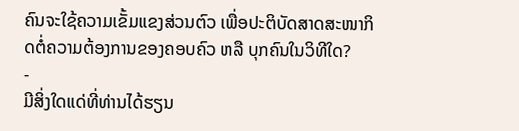ຄົນຈະໃຊ້ຄວາມເຂັ້ມແຂງສ່ວນຕົວ ເພື່ອປະຕິບັດສາດສະໜາກິດຕໍ່ຄວາມຕ້ອງການຂອງຄອບຄົວ ຫລື ບຸກຄົນໃນວິທີໃດ?
-
ມີສິ່ງໃດແດ່ທີ່ທ່ານໄດ້ຮຽນ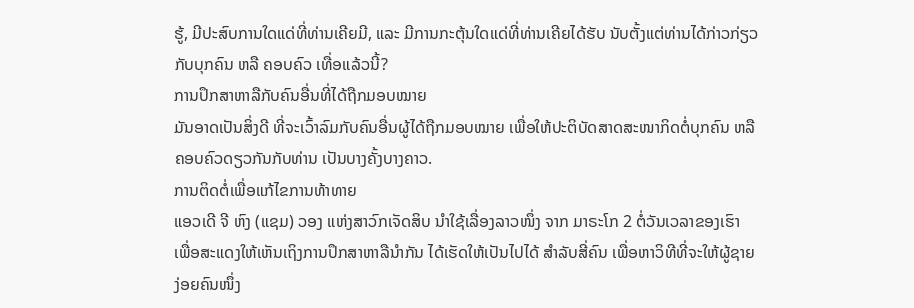ຮູ້, ມີປະສົບການໃດແດ່ທີ່ທ່ານເຄີຍມີ, ແລະ ມີການກະຕຸ້ນໃດແດ່ທີ່ທ່ານເຄີຍໄດ້ຮັບ ນັບຕັ້ງແຕ່ທ່ານໄດ້ກ່າວກ່ຽວກັບບຸກຄົນ ຫລື ຄອບຄົວ ເທື່ອແລ້ວນີ້?
ການປຶກສາຫາລືກັບຄົນອື່ນທີ່ໄດ້ຖືກມອບໝາຍ
ມັນອາດເປັນສິ່ງດີ ທີ່ຈະເວົ້າລົມກັບຄົນອື່ນຜູ້ໄດ້ຖືກມອບໝາຍ ເພື່ອໃຫ້ປະຕິບັດສາດສະໜາກິດຕໍ່ບຸກຄົນ ຫລື ຄອບຄົວດຽວກັນກັບທ່ານ ເປັນບາງຄັ້ງບາງຄາວ.
ການຕິດຕໍ່ເພື່ອແກ້ໄຂການທ້າທາຍ
ແອວເດີ ຈີ ຫົງ (ແຊມ) ວອງ ແຫ່ງສາວົກເຈັດສິບ ນຳໃຊ້ເລື່ອງລາວໜຶ່ງ ຈາກ ມາຣະໂກ 2 ຕໍ່ວັນເວລາຂອງເຮົາ ເພື່ອສະແດງໃຫ້ເຫັນເຖິງການປຶກສາຫາລືນຳກັນ ໄດ້ເຮັດໃຫ້ເປັນໄປໄດ້ ສຳລັບສີ່ຄົນ ເພື່ອຫາວິທີທີ່ຈະໃຫ້ຜູ້ຊາຍງ່ອຍຄົນໜຶ່ງ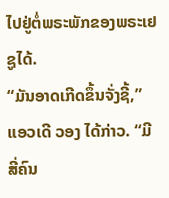ໄປຢູ່ຕໍ່ພຣະພັກຂອງພຣະເຢຊູໄດ້.
“ມັນອາດເກີດຂຶ້ນຈັ່ງຊີ້,” ແອວເດີ ວອງ ໄດ້ກ່າວ. “ມີສີ່ຄົນ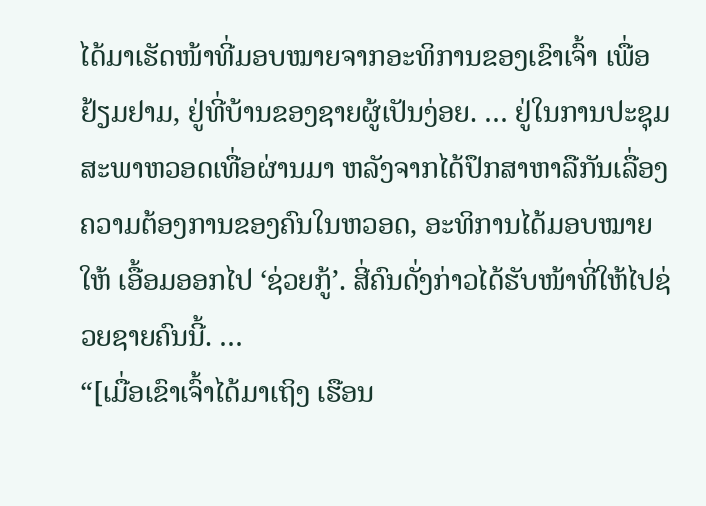ໄດ້ມາເຮັດໜ້າທີ່ມອບໝາຍຈາກອະທິການຂອງເຂົາເຈົ້າ ເພື່ອຢ້ຽມຢາມ, ຢູ່ທີ່ບ້ານຂອງຊາຍຜູ້ເປັນງ່ອຍ. … ຢູ່ໃນການປະຊຸມສະພາຫວອດເທື່ອຜ່ານມາ ຫລັງຈາກໄດ້ປຶກສາຫາລືກັນເລື່ອງຄວາມຕ້ອງການຂອງຄົນໃນຫວອດ, ອະທິການໄດ້ມອບໝາຍໃຫ້ ເອື້ອມອອກໄປ ‘ຊ່ວຍກູ້’. ສີ່ຄົນດັ່ງກ່າວໄດ້ຮັບໜ້າທີ່ໃຫ້ໄປຊ່ວຍຊາຍຄົນນີ້. …
“[ເມື່ອເຂົາເຈົ້າໄດ້ມາເຖິງ ເຮືອນ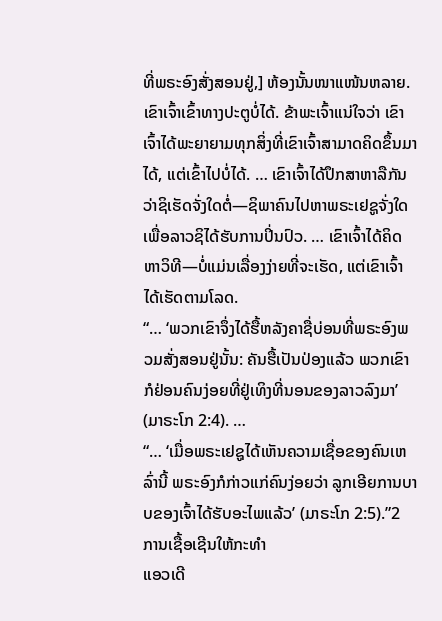ທີ່ພຣະອົງສັ່ງສອນຢູ່,] ຫ້ອງນັ້ນໜາແໜ້ນຫລາຍ. ເຂົາເຈົ້າເຂົ້າທາງປະຕູບໍ່ໄດ້. ຂ້າພະເຈົ້າແນ່ໃຈວ່າ ເຂົາເຈົ້າໄດ້ພະຍາຍາມທຸກສິ່ງທີ່ເຂົາເຈົ້າສາມາດຄິດຂຶ້ນມາໄດ້, ແຕ່ເຂົ້າໄປບໍ່ໄດ້. … ເຂົາເຈົ້າໄດ້ປຶກສາຫາລືກັນວ່າຊິເຮັດຈັ່ງໃດຕໍ່—ຊິພາຄົນໄປຫາພຣະເຢຊູຈັ່ງໃດ ເພື່ອລາວຊິໄດ້ຮັບການປິ່ນປົວ. … ເຂົາເຈົ້າໄດ້ຄິດຫາວິທີ—ບໍ່ແມ່ນເລື່ອງງ່າຍທີ່ຈະເຮັດ, ແຕ່ເຂົາເຈົ້າໄດ້ເຮັດຕາມໂລດ.
“… ‘ພວກເຂົາຈຶ່ງໄດ້ຮື້ຫລັງຄາຊື່ບ່ອນທີ່ພຣະອົງພວມສັ່ງສອນຢູ່ນັ້ນ: ຄັນຮື້ເປັນປ່ອງແລ້ວ ພວກເຂົາກໍຢ່ອນຄົນງ່ອຍທີ່ຢູ່ເທິງທີ່ນອນຂອງລາວລົງມາ’ (ມາຣະໂກ 2:4). …
“… ‘ເມື່ອພຣະເຢຊູໄດ້ເຫັນຄວາມເຊື່ອຂອງຄົນເຫລົ່ານີ້ ພຣະອົງກໍກ່າວແກ່ຄົນງ່ອຍວ່າ ລູກເອີຍການບາບຂອງເຈົ້າໄດ້ຮັບອະໄພແລ້ວ’ (ມາຣະໂກ 2:5).”2
ການເຊື້ອເຊີນໃຫ້ກະທຳ
ແອວເດີ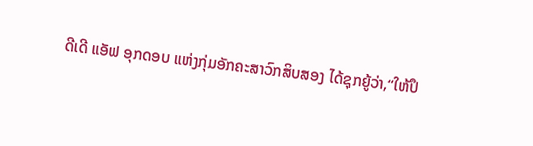ດີເດີ ແອັຟ ອຸກດອບ ແຫ່ງກຸ່ມອັກຄະສາວົກສິບສອງ ໄດ້ຊຸກຍູ້ວ່າ,“ໃຫ້ປຶ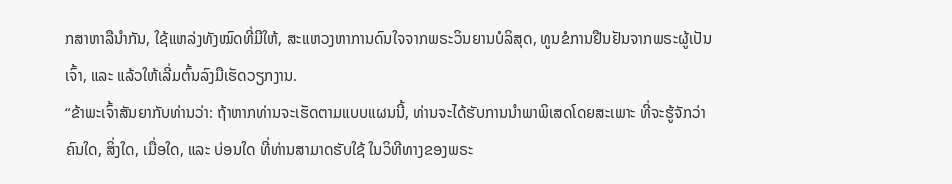ກສາຫາລືນຳກັນ, ໃຊ້ແຫລ່ງທັງໝົດທີ່ມີໃຫ້, ສະແຫວງຫາການດົນໃຈຈາກພຣະວິນຍານບໍລິສຸດ, ທູນຂໍການຢືນຢັນຈາກພຣະຜູ້ເປັນເຈົ້າ, ແລະ ແລ້ວໃຫ້ເລີ່ມຕົ້ນລົງມືເຮັດວຽກງານ.
“ຂ້າພະເຈົ້າສັນຍາກັບທ່ານວ່າ: ຖ້າຫາກທ່ານຈະເຮັດຕາມແບບແຜນນີ້, ທ່ານຈະໄດ້ຮັບການນຳພາພິເສດໂດຍສະເພາະ ທີ່ຈະຮູ້ຈັກວ່າ ຄົນໃດ, ສິ່ງໃດ, ເມື່ອໃດ, ແລະ ບ່ອນໃດ ທີ່ທ່ານສາມາດຮັບໃຊ້ ໃນວິທີທາງຂອງພຣະ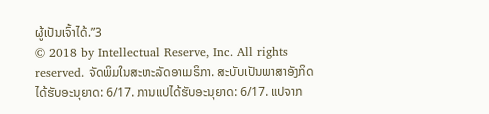ຜູ້ເປັນເຈົ້າໄດ້.”3
© 2018 by Intellectual Reserve, Inc. All rights reserved. ຈັດພິມໃນສະຫະລັດອາເມຣິກາ. ສະບັບເປັນພາສາອັງກິດໄດ້ຮັບອະນຸຍາດ: 6/17. ການແປໄດ້ຮັບອະນຸຍາດ: 6/17. ແປຈາກ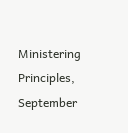Ministering Principles, September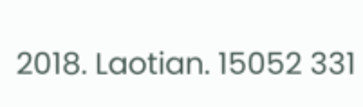2018. Laotian. 15052 331